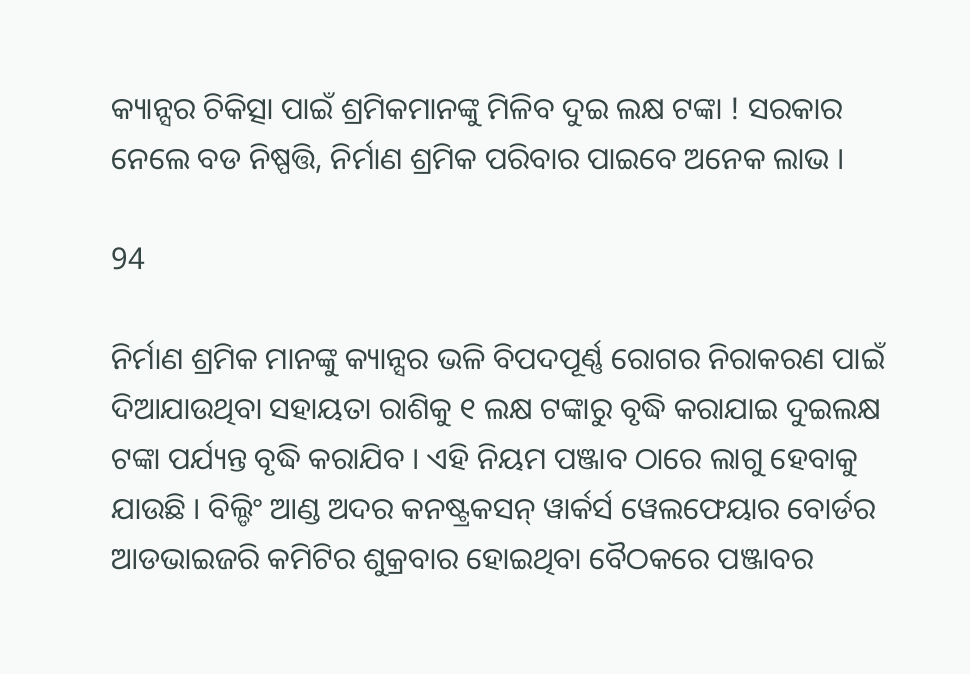କ୍ୟାନ୍ସର ଚିକିତ୍ସା ପାଇଁ ଶ୍ରମିକମାନଙ୍କୁ ମିଳିବ ଦୁଇ ଲକ୍ଷ ଟଙ୍କା ! ସରକାର ନେଲେ ବଡ ନିଷ୍ପତ୍ତି, ନିର୍ମାଣ ଶ୍ରମିକ ପରିବାର ପାଇବେ ଅନେକ ଲାଭ ।

94

ନିର୍ମାଣ ଶ୍ରମିକ ମାନଙ୍କୁ କ୍ୟାନ୍ସର ଭଳି ବିପଦପୂର୍ଣ୍ଣ ରୋଗର ନିରାକରଣ ପାଇଁ ଦିଆଯାଉଥିବା ସହାୟତା ରାଶିକୁ ୧ ଲକ୍ଷ ଟଙ୍କାରୁ ବୃଦ୍ଧି କରାଯାଇ ଦୁଇଲକ୍ଷ ଟଙ୍କା ପର୍ଯ୍ୟନ୍ତ ବୃଦ୍ଧି କରାଯିବ । ଏହି ନିୟମ ପଞ୍ଜାବ ଠାରେ ଲାଗୁ ହେବାକୁ ଯାଉଛି । ବିଲ୍ଡିଂ ଆଣ୍ଡ ଅଦର କନଷ୍ଟ୍ରକସନ୍ ୱାର୍କର୍ସ ୱେଲଫେୟାର ବୋର୍ଡର ଆଡଭାଇଜରି କମିଟିର ଶୁକ୍ରବାର ହୋଇଥିବା ବୈଠକରେ ପଞ୍ଜାବର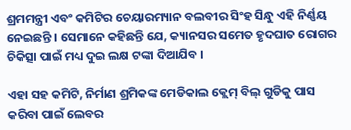ଶ୍ରମମନ୍ତ୍ରୀ ଏବଂ କମିଟିର ଚେୟାରମ୍ୟାନ ବଲବୀର ସିଂହ ସିନ୍ଧୁ ଏହି ନିର୍ଣ୍ଣୟ ନେଇଛନ୍ତି । ସେମାନେ କହିଛନ୍ତି ଯେ, କ୍ୟାନସର ସମେତ ହୃଦଘାତ ରୋଗର ଚିକିତ୍ସା ପାଇଁ ମଧ୍ୟ ଦୁଇ ଲକ୍ଷ ଟଙ୍କା ଦିଆଯିବ ।

ଏହା ସହ କମିଟି, ନିର୍ମାଣ ଶ୍ରମିକଙ୍କ ମେଡିକାଲ କ୍ଲେମ୍ ବିଲ୍ ଗୁଡିକୁ ପାସ କରିବା ପାଇଁ ଲେବର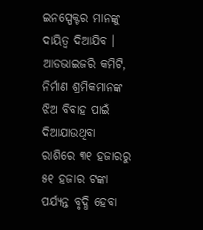ଇନସ୍ପେକ୍ଟର ମାନଙ୍କୁ ଦାୟିତ୍ୱ ଦିଆଯିବ । ଆଡଭାଇଜରି କମିଟି, ନିର୍ମାଣ ଶ୍ରମିକମାନଙ୍କ ଝିଅ ବିବାହ ପାଇଁ ଦିଆଯାଉଥିବା ରାଶିରେ ୩୧ ହଜାରରୁ ୫୧ ହଜାର ଟଙ୍କା ପର୍ଯ୍ୟନ୍ତ ବୃଦ୍ଧି ହେବା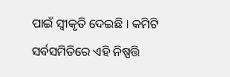ପାଇଁ ସ୍ୱୀକୃତି ଦେଇଛି । କମିଟି ସର୍ବସମିତିରେ ଏହି ନିଷ୍ପତ୍ତି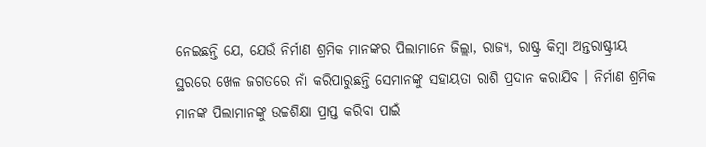ନେଇଛନ୍ତି ଯେ, ଯେଉଁ ନିର୍ମାଣ ଶ୍ରମିକ ମାନଙ୍କର ପିଲାମାନେ ଜିଲ୍ଲା, ରାଜ୍ୟ, ରାଷ୍ଟ୍ର କିମ୍ବା ଅନ୍ତରାଷ୍ଟ୍ରୀୟ ସ୍ଥରରେ ଖେଳ ଜଗତରେ ନାଁ କରିପାରୁଛନ୍ତି ସେମାନଙ୍କୁ ସହାୟତା ରାଶି ପ୍ରଦାନ କରାଯିବ । ନିର୍ମାଣ ଶ୍ରମିକ ମାନଙ୍କ ପିଲାମାନଙ୍କୁ ଉଚ୍ଚଶିକ୍ଷା ପ୍ରାପ୍ତ କରିବା ପାଇଁ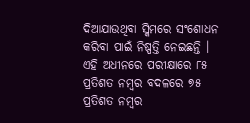ଦିଆଯାଉଥିବା ସ୍କିମରେ ସଂଶୋଧନ କରିବା ପାଇଁ ନିଷ୍ପତ୍ତି ନେଇଛନ୍ତି । ଏହି ଅଧୀନରେ ପରୀକ୍ଷାରେ ୮୫ ପ୍ରତିଶତ ନମ୍ବର ବଦଳରେ ୭୫ ପ୍ରତିଶତ ନମ୍ବର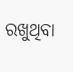ରଖୁଥିବା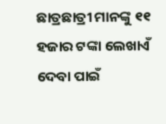ଛାତ୍ରଛାତ୍ରୀ ମାନଙ୍କୁ ୧୧ ହଜାର ଟଙ୍କା ଲେଖାଏଁ ଦେବା ପାଇଁ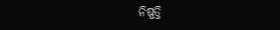ନିଷ୍ପତ୍ତି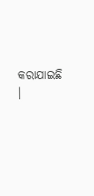କରାଯାଇଛି ।